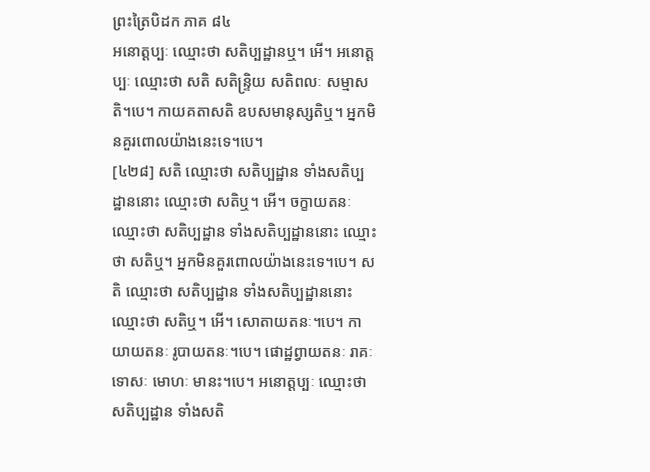ព្រះត្រៃបិដក ភាគ ៨៤
អនោត្តប្បៈ ឈ្មោះថា សតិប្បដ្ឋានឬ។ អើ។ អនោត្តប្បៈ ឈ្មោះថា សតិ សតិន្រ្ទិយ សតិពលៈ សម្មាសតិ។បេ។ កាយគតាសតិ ឧបសមានុស្សតិឬ។ អ្នកមិនគួរពោលយ៉ាងនេះទេ។បេ។
[៤២៨] សតិ ឈ្មោះថា សតិប្បដ្ឋាន ទាំងសតិប្បដ្ឋាននោះ ឈ្មោះថា សតិឬ។ អើ។ ចក្ខាយតនៈ ឈ្មោះថា សតិប្បដ្ឋាន ទាំងសតិប្បដ្ឋាននោះ ឈ្មោះថា សតិឬ។ អ្នកមិនគួរពោលយ៉ាងនេះទេ។បេ។ សតិ ឈ្មោះថា សតិប្បដ្ឋាន ទាំងសតិប្បដ្ឋាននោះ ឈ្មោះថា សតិឬ។ អើ។ សោតាយតនៈ។បេ។ កាយាយតនៈ រូបាយតនៈ។បេ។ ផោដ្ឋព្វាយតនៈ រាគៈ ទោសៈ មោហៈ មានះ។បេ។ អនោត្តប្បៈ ឈ្មោះថា សតិប្បដ្ឋាន ទាំងសតិ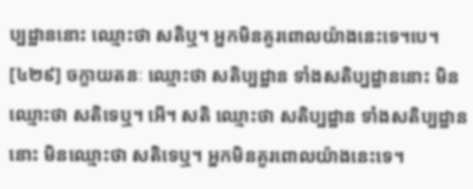ប្បដ្ឋាននោះ ឈ្មោះថា សតិឬ។ អ្នកមិនគួរពោលយ៉ាងនេះទេ។បេ។
[៤២៩] ចក្ខាយតនៈ ឈ្មោះថា សតិប្បដ្ឋាន ទាំងសតិប្បដ្ឋាននោះ មិនឈ្មោះថា សតិទេឬ។ អើ។ សតិ ឈ្មោះថា សតិប្បដ្ឋាន ទាំងសតិប្បដ្ឋាននោះ មិនឈ្មោះថា សតិទេឬ។ អ្នកមិនគួរពោលយ៉ាងនេះទេ។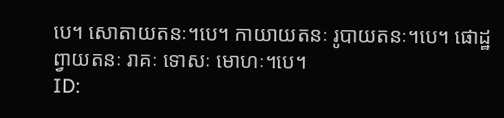បេ។ សោតាយតនៈ។បេ។ កាយាយតនៈ រូបាយតនៈ។បេ។ ផោដ្ឋព្វាយតនៈ រាគៈ ទោសៈ មោហៈ។បេ។
ID: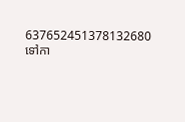637652451378132680
ទៅកា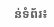ន់ទំព័រ៖